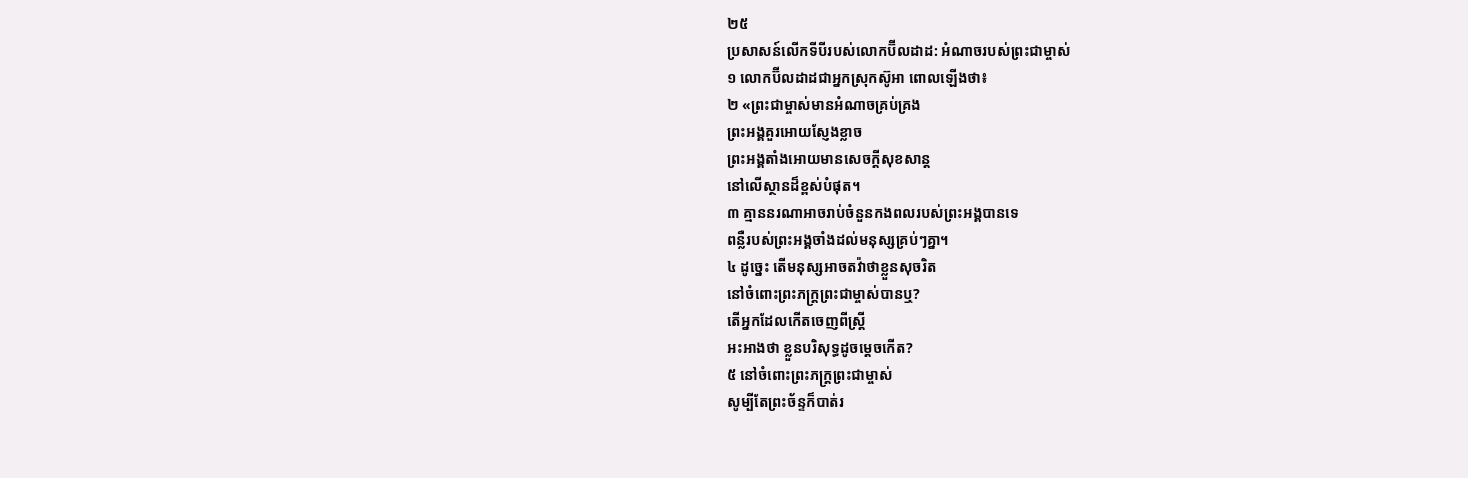២៥
ប្រសាសន៍លើកទីបីរបស់លោកប៊ីលដាដ: អំណាចរបស់ព្រះជាម្ចាស់
១ លោកប៊ីលដាដជាអ្នកស្រុកស៊ូអា ពោលឡើងថា៖
២ «ព្រះជាម្ចាស់មានអំណាចគ្រប់គ្រង
ព្រះអង្គគួរអោយស្ញែងខ្លាច
ព្រះអង្គតាំងអោយមានសេចក្ដីសុខសាន្ត
នៅលើស្ថានដ៏ខ្ពស់បំផុត។
៣ គ្មាននរណាអាចរាប់ចំនួនកងពលរបស់ព្រះអង្គបានទេ
ពន្លឺរបស់ព្រះអង្គចាំងដល់មនុស្សគ្រប់ៗគ្នា។
៤ ដូច្នេះ តើមនុស្សអាចតវ៉ាថាខ្លួនសុចរិត
នៅចំពោះព្រះភក្ត្រព្រះជាម្ចាស់បានឬ?
តើអ្នកដែលកើតចេញពីស្ត្រី
អះអាងថា ខ្លួនបរិសុទ្ធដូចម្ដេចកើត?
៥ នៅចំពោះព្រះភក្ត្រព្រះជាម្ចាស់
សូម្បីតែព្រះច័ន្ទក៏បាត់រ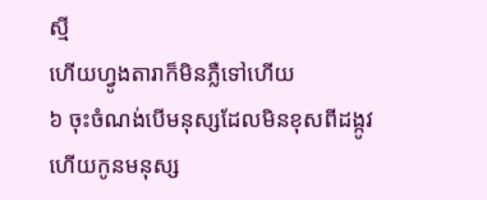ស្មី
ហើយហ្វូងតារាក៏មិនភ្លឺទៅហើយ
៦ ចុះចំណង់បើមនុស្សដែលមិនខុសពីដង្កូវ
ហើយកូនមនុស្ស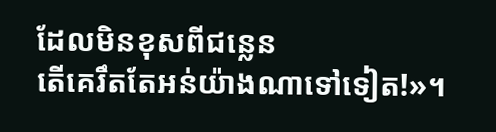ដែលមិនខុសពីជន្លេន
តើគេរឹតតែអន់យ៉ាងណាទៅទៀត!»។